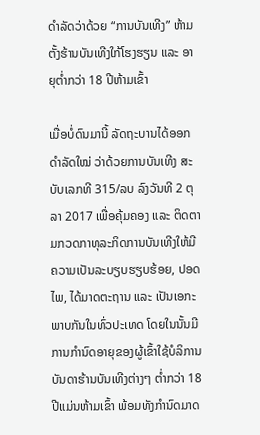ດຳລັດວ່າດ້ວຍ “ການບັນເທີງ” ຫ້າມຕັ້ງຮ້ານບັນເທີງໃກ້ໂຮງຮຽນ ແລະ ອາຍຸຕໍ່າກວ່າ 18 ປີຫ້າມເຂົ້າ

ເມື່ອບໍ່ດົນມານີ້ ລັດຖະບານໄດ້ອອກດຳລັດໃໝ່ ວ່າດ້ວຍການບັນເທີງ ສະບັບເລກທີ 315/ລບ ລົງວັນທີ 2 ຕຸລາ 2017 ເພື່ອຄຸ້ມຄອງ ແລະ ຕິດຕາມກວດກາທຸລະກິດການບັນເທີງໃຫ້ມີຄວາມເປັນລະບຽບຮຽບຮ້ອຍ, ປອດໄພ, ໄດ້ມາດຕະຖານ ແລະ ເປັນເອກະພາບກັນໃນທົ່ວປະເທດ ໂດຍໃນນັ້ນມີການກຳນົດອາຍຸຂອງຜູ້ເຂົ້າໃຊ້ບໍລິການບັນດາຮ້ານບັນເທີງຕ່າງໆ ຕໍ່າກວ່າ 18 ປີແມ່ນຫ້າມເຂົ້າ ພ້ອມທັງກຳນົດມາດ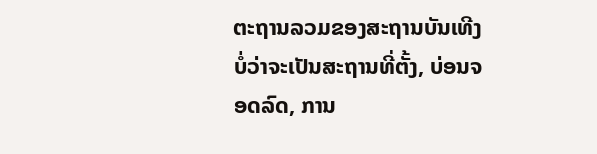ຕະຖານລວມຂອງສະຖານບັນເທີງ ບໍ່ວ່າຈະເປັນສະຖານທີ່ຕັ້ງ, ບ່ອນຈອດລົດ, ການ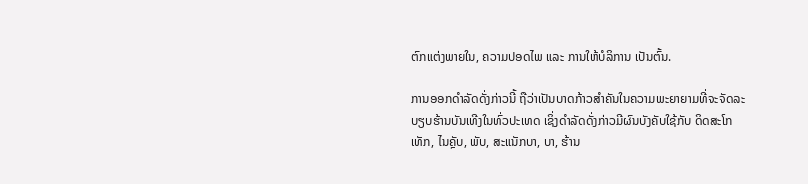ຕົກແຕ່ງພາຍໃນ, ຄວາມປອດໄພ ແລະ ການໃຫ້ບໍລິການ ເປັນຕົ້ນ.

ການອອກດຳລັດດັ່ງກ່າວນີ້ ຖືວ່າເປັນບາດກ້າວສຳຄັນໃນຄວາມພະຍາຍາມທີ່ຈະຈັດລະບຽບຮ້ານບັນເທີງໃນທົ່ວປະເທດ ເຊິ່ງດຳລັດດັ່ງກ່າວມີຜົນບັງຄັບໃຊ້ກັບ ດິດສະໂກເທັກ, ໄນຄຼັບ, ພັບ, ສະແນັກບາ, ບາ, ຮ້ານ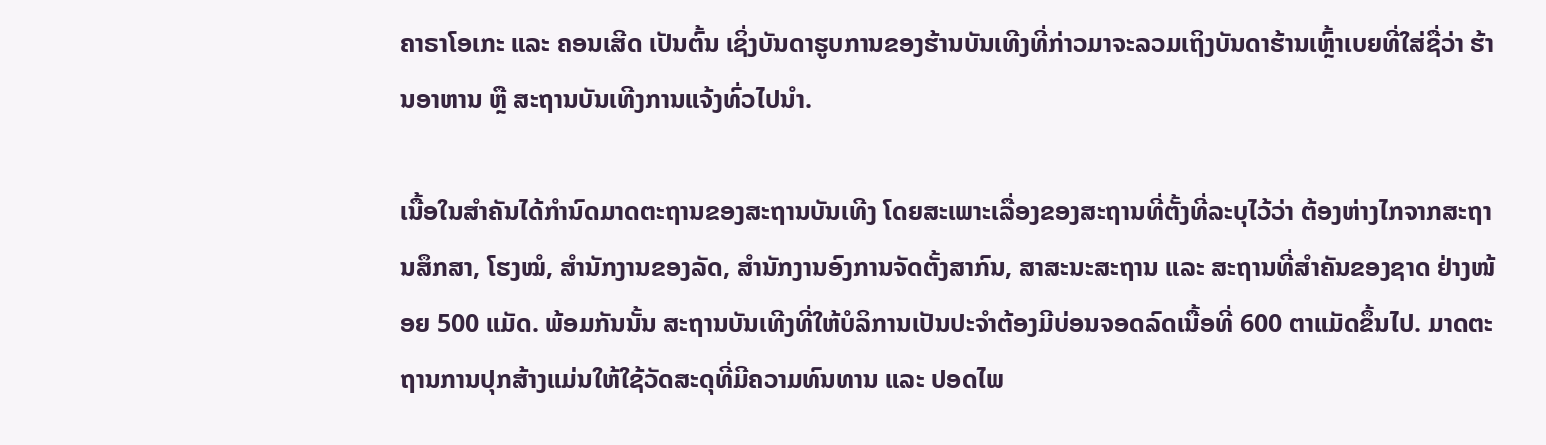ຄາຣາໂອເກະ ແລະ ຄອນເສີດ ເປັນຕົ້ນ ເຊິ່ງບັນດາຮູບການຂອງຮ້ານບັນເທີງທີ່ກ່າວມາຈະລວມເຖິງບັນດາຮ້ານເຫຼົ້າເບຍທີ່ໃສ່ຊື່ວ່າ ຮ້ານອາຫານ ຫຼື ສະຖານບັນເທີງການແຈ້ງທົ່ວໄປນຳ.

ເນື້ອໃນສຳຄັນໄດ້ກຳນົດມາດຕະຖານຂອງສະຖານບັນເທີງ ໂດຍສະເພາະເລື່ອງຂອງສະຖານທີ່ຕັ້ງທີ່ລະບຸໄວ້ວ່າ ຕ້ອງຫ່າງໄກຈາກສະຖານສຶກສາ, ໂຮງໝໍ, ສຳນັກງານຂອງລັດ, ສຳນັກງານອົງການຈັດຕັ້ງສາກົນ, ສາສະນະສະຖານ ແລະ ສະຖານທີ່ສຳຄັນຂອງຊາດ ຢ່າງໜ້ອຍ 500 ແມັດ. ພ້ອມກັນນັ້ນ ສະຖານບັນເທີງທີ່ໃຫ້ບໍລິການເປັນປະຈຳຕ້ອງມີບ່ອນຈອດລົດເນື້ອທີ່ 600 ຕາແມັດຂຶ້ນໄປ. ມາດຕະຖານການປຸກສ້າງແມ່ນໃຫ້ໃຊ້ວັດສະດຸທີ່ມີຄວາມທົນທານ ແລະ ປອດໄພ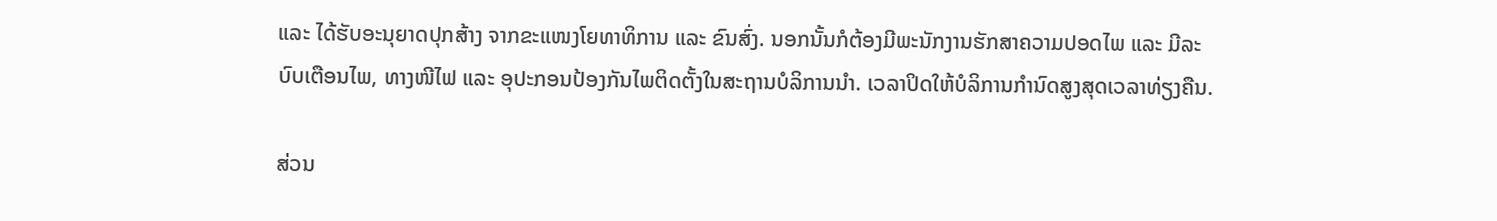ແລະ ໄດ້ຮັບອະນຸຍາດປຸກສ້າງ ຈາກຂະແໜງໂຍທາທິການ ແລະ ຂົນສົ່ງ. ນອກນັ້ນກໍຕ້ອງມີພະນັກງານຮັກສາຄວາມປອດໄພ ແລະ ມີລະບົບເຕືອນໄພ, ທາງໜີໄຟ ແລະ ອຸປະກອນປ້ອງກັນໄພຕິດຕັ້ງໃນສະຖານບໍລິການນຳ. ເວລາປິດໃຫ້ບໍລິການກຳນົດສູງສຸດເວລາທ່ຽງຄືນ.

ສ່ວນ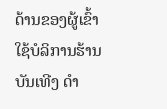ດ້ານຂອງຜູ້ເຂົ້າໃຊ້ບໍລິການຮ້ານບັນເທີງ ດຳ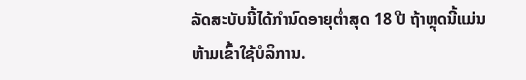ລັດສະບັບນີ້ໄດ້ກຳນົດອາຍຸຕໍ່າສຸດ 18 ປີ ຖ້າຫຼຸດນີ້ແມ່ນຫ້າມເຂົ້າໃຊ້ບໍລິການ.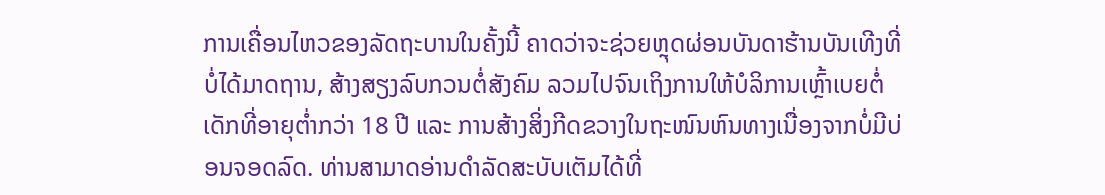ການເຄື່ອນໄຫວຂອງລັດຖະບານໃນຄັ້ງນີ້ ຄາດວ່າຈະຊ່ວຍຫຼຸດຜ່ອນບັນດາຮ້ານບັນເທີງທີ່ບໍ່ໄດ້ມາດຖານ, ສ້າງສຽງລົບກວນຕໍ່ສັງຄົມ ລວມໄປຈົນເຖິງການໃຫ້ບໍລິການເຫຼົ້າເບຍຕໍ່ເດັກທີ່ອາຍຸຕໍ່າກວ່າ 18 ປີ ແລະ ການສ້າງສິ່ງກີດຂວາງໃນຖະໜົນຫົນທາງເນື່ອງຈາກບໍ່ມີບ່ອນຈອດລົດ. ທ່ານສາມາດອ່ານດຳລັດສະບັບເຕັມໄດ້ທີ່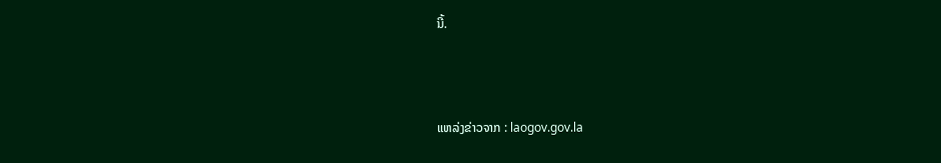ນີ້.



ແຫລ່ງຂ່າວຈາກ : laogov.gov.la